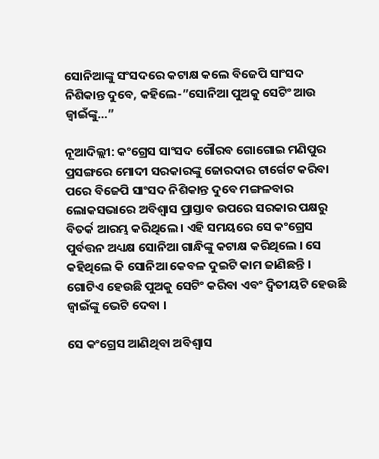ସୋନିଆଙ୍କୁ ସଂସଦରେ କଟାକ୍ଷ କଲେ ବିଜେପି ସାଂସଦ ନିଶିକାନ୍ତ ଦୁବେ, କହିଲେ-”ସୋନିଆ ପୁଅକୁ ସେଟିଂ ଆଉ ଜ୍ୱାଇଁଙ୍କୁ…”

ନୂଆଦିଲ୍ଲୀ: କଂଗ୍ରେସ ସାଂସଦ ଗୌରବ ଗୋଗୋଇ ମଣିପୁର ପ୍ରସଙ୍ଗରେ ମୋଦୀ ସରକାରଙ୍କୁ ଜୋରଦାର ଟାର୍ଗେଟ କରିବା ପରେ ବିଜେପି ସାଂସଦ ନିଶିକାନ୍ତ ଦୁବେ ମଙ୍ଗଳବାର ଲୋକସଭାରେ ଅବିଶ୍ୱାସ ପ୍ରାସ୍ତାବ ଉପରେ ସରକାର ପକ୍ଷରୁ ବିତର୍କ ଆରମ୍ଭ କରିଥିଲେ । ଏହି ସମୟରେ ସେ କଂଗ୍ରେସ ପୁର୍ବତ୍ତନ ଅଧ୍ୟକ୍ଷ ସୋନିଆ ଗାନ୍ଧିଙ୍କୁ କଟାକ୍ଷ କରିଥିଲେ । ସେ କହିଥିଲେ କି ସୋନିଆ କେବଳ ଦୁଇଟି କାମ ଜାଣିଛନ୍ତି । ଗୋଟିଏ ହେଉଛି ପୁଅକୁ ସେଟିଂ କରିବା ଏବଂ ଦ୍ୱିତୀୟଟି ହେଉଛି ଜ୍ୱାଇଁଙ୍କୁ ଭେଟି ଦେବା ।

ସେ କଂଗ୍ରେସ ଆଣିଥିବା ଅବିଶ୍ୱାସ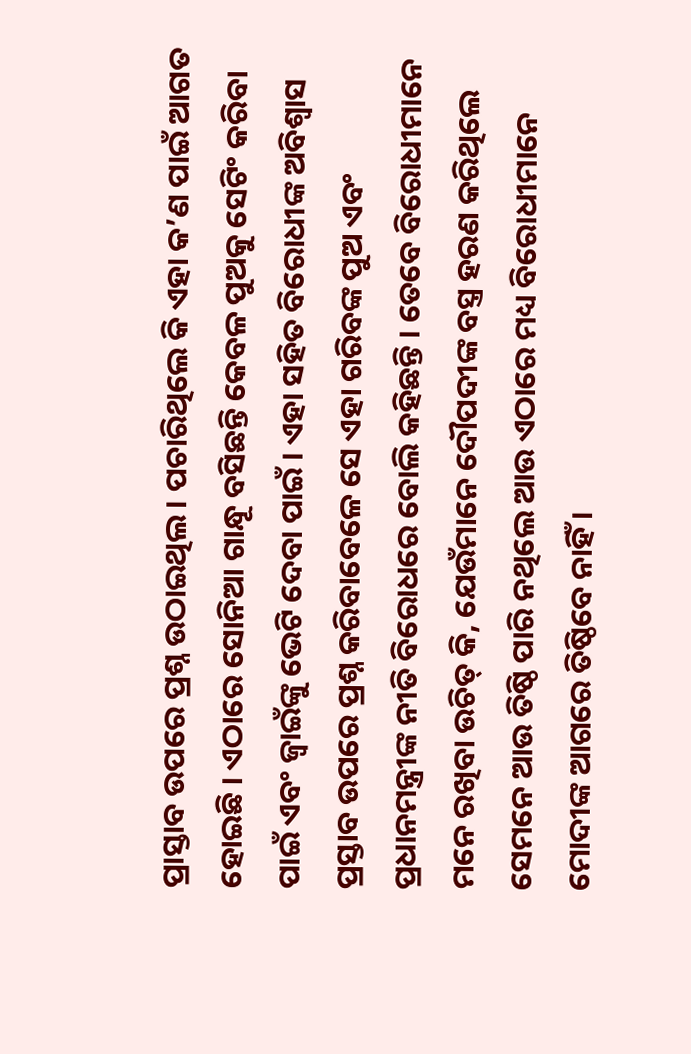ପ୍ରାସ୍ତାବ ଉପରେ ପ୍ରଶ୍ନ ଉଠାଇଥିଲ । ପଚାରିଥିଲେ କି ଏହା କ’ଣ ପାଇଁ ଆଗତ ହୋଇଛି । ଏଠାରେ ସୋନିଆ ଗାନ୍ଧୂ ବସିଛନ୍ତି କେବଳ ପୁଅକୁ ସେଟିଂ କରିବା ପାଇଁ ଏବଂ ଜ୍ୱାଇଁଙ୍କୁ ଭେଟି ଦେବା ପାଇଁ । ଏହା ସହିତ ବିରୋଧୀଙ୍କ ଅବିଶ୍ୱାସ ପ୍ରସ୍ତାବ ଉପରେ ପ୍ରଶ୍ନ କରିବାବେଳେ ସେ ଏହା ଗରିବଙ୍କ ପୁଅ ଏବଂ ପ୍ରଧାନମନ୍ତ୍ରୀଙ୍କ ନୀତି ବିରୋଧରେ ବୋଲି କହିଛନ୍ତି । ତେବେ ବିରୋଧୀମାନେ ମନେ ରଖିବା ଉଚିତ୍ କି, ଯେଉଁମାନେ ଦୌପଦୀଙ୍କ ବସ୍ତ୍ର ହରଣ କରିଥିଲେ ସେମନେ ଆଉ ତିଷ୍ଠି ପାରି ନଥିଲେ ଆଉ ଏଠାରେ ମଧ୍ୟ ବିରୋଧୀମାନେ ମୋଦୀଙ୍କ ଆଗରେ ତିଷ୍ଠିବେ ନାହିଁ ।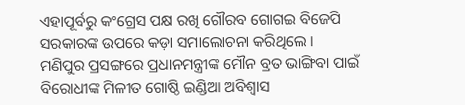ଏହାପୂର୍ବରୁ କଂଗ୍ରେସ ପକ୍ଷ ରଖି ଗୌରବ ଗୋଗଇ ବିଜେପି ସରକାରଙ୍କ ଉପରେ କଡ଼ା ସମାଲୋଚନା କରିଥିଲେ । ମଣିପୁର ପ୍ରସଙ୍ଗରେ ପ୍ରଧାନମନ୍ତ୍ରୀଙ୍କ ମୌନ ବ୍ରତ ଭାଙ୍ଗିବା ପାଇଁ ବିରୋଧୀଙ୍କ ମିଳୀତ ଗୋଷ୍ଠି ଇଣ୍ଡିଆ ଅବିଶ୍ୱାସ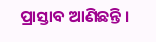ପ୍ରାସ୍ତାବ ଆଣିଛନ୍ତି ।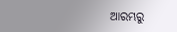ଆରମ୍ଭରୁ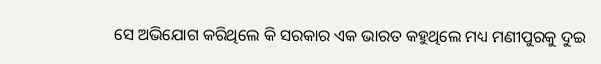ସେ ଅଭିଯୋଗ କରିଥିଲେ କି ସରକାର ଏକ ଭାରତ କହୁଥିଲେ ମଧ୍ୟ ମଣୀପୁରକୁ ଦୁଇ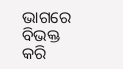ଭାଗରେ ବିଭକ୍ତ କରି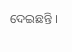ଦେଇଛନ୍ତି ।